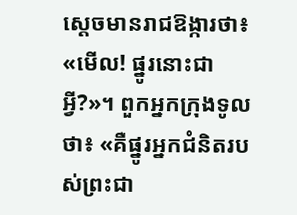ស្ដេចមានរាជឱង្ការថា៖ «មើល! ផ្នូរនោះជាអ្វី?»។ ពួកអ្នកក្រុងទូលថា៖ «គឺផ្នូរអ្នកជំនិតរបស់ព្រះជា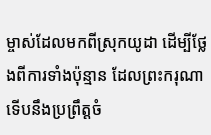ម្ចាស់ដែលមកពីស្រុកយូដា ដើម្បីថ្លែងពីការទាំងប៉ុន្មាន ដែលព្រះករុណាទើបនឹងប្រព្រឹត្តចំ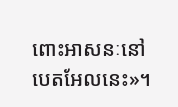ពោះអាសនៈនៅបេតអែលនេះ»។